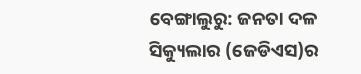ବେଙ୍ଗାଲୁରୁ: ଜନତା ଦଳ ସିକ୍ୟୁଲାର (ଜେଡିଏସ)ର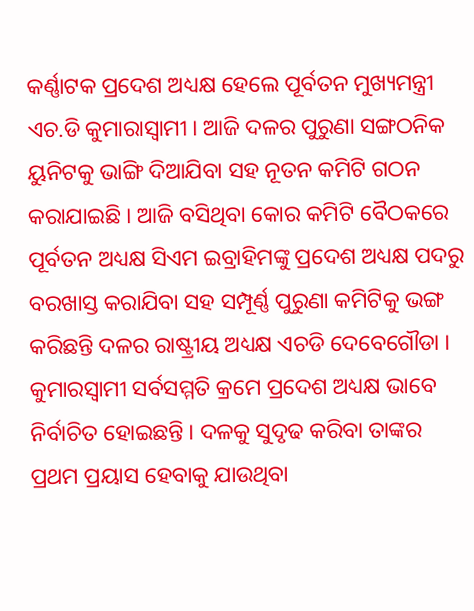କର୍ଣ୍ଣାଟକ ପ୍ରଦେଶ ଅଧ୍ୟକ୍ଷ ହେଲେ ପୂର୍ବତନ ମୁଖ୍ୟମନ୍ତ୍ରୀ ଏଚ.ଡି କୁମାରାସ୍ବାମୀ । ଆଜି ଦଳର ପୁରୁଣା ସଙ୍ଗଠନିକ ୟୁନିଟକୁ ଭାଙ୍ଗି ଦିଆଯିବା ସହ ନୂତନ କମିଟି ଗଠନ କରାଯାଇଛି । ଆଜି ବସିଥିବା କୋର କମିଟି ବୈଠକରେ ପୂର୍ବତନ ଅଧ୍ୟକ୍ଷ ସିଏମ ଇବ୍ରାହିମଙ୍କୁ ପ୍ରଦେଶ ଅଧ୍ୟକ୍ଷ ପଦରୁ ବରଖାସ୍ତ କରାଯିବା ସହ ସମ୍ପୂର୍ଣ୍ଣ ପୁରୁଣା କମିଟିକୁ ଭଙ୍ଗ କରିଛନ୍ତି ଦଳର ରାଷ୍ଟ୍ରୀୟ ଅଧ୍ୟକ୍ଷ ଏଚଡି ଦେବେଗୌଡା । କୁମାରସ୍ବାମୀ ସର୍ବସମ୍ମତି କ୍ରମେ ପ୍ରଦେଶ ଅଧ୍ୟକ୍ଷ ଭାବେ ନିର୍ବାଚିତ ହୋଇଛନ୍ତି । ଦଳକୁ ସୁଦୃଢ କରିବା ତାଙ୍କର ପ୍ରଥମ ପ୍ରୟାସ ହେବାକୁ ଯାଉଥିବା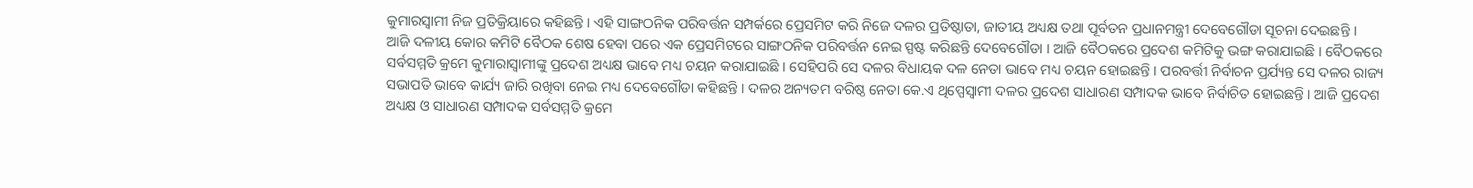କୁମାରସ୍ବାମୀ ନିଜ ପ୍ରତିକ୍ରିୟାରେ କହିଛନ୍ତି । ଏହି ସାଙ୍ଗଠନିକ ପରିବର୍ତ୍ତନ ସମ୍ପର୍କରେ ପ୍ରେସମିଟ କରି ନିଜେ ଦଳର ପ୍ରତିଷ୍ଠାତା, ଜାତୀୟ ଅଧ୍ୟକ୍ଷ ତଥା ପୂର୍ବତନ ପ୍ରଧାନମନ୍ତ୍ରୀ ଦେବେଗୌଡା ସୂଚନା ଦେଇଛନ୍ତି ।
ଆଜି ଦଳୀୟ କୋର କମିଟି ବୈଠକ ଶେଷ ହେବା ପରେ ଏକ ପ୍ରେସମିଟରେ ସାଙ୍ଗଠନିକ ପରିବର୍ତ୍ତନ ନେଇ ସ୍ପଷ୍ଟ କରିଛନ୍ତି ଦେବେଗୌଡା । ଆଜି ବୈଠକରେ ପ୍ରଦେଶ କମିଟିକୁ ଭଙ୍ଗ କରାଯାଇଛି । ବୈଠକରେ ସର୍ବସମ୍ମତି କ୍ରମେ କୁମାରାସ୍ବାମୀଙ୍କୁ ପ୍ରଦେଶ ଅଧ୍ୟକ୍ଷ ଭାବେ ମଧ୍ୟ ଚୟନ କରାଯାଇଛି । ସେହିପରି ସେ ଦଳର ବିଧାୟକ ଦଳ ନେତା ଭାବେ ମଧ୍ୟ ଚୟନ ହୋଇଛନ୍ତି । ପରବର୍ତ୍ତୀ ନିର୍ବାଚନ ପ୍ରର୍ଯ୍ୟନ୍ତ ସେ ଦଳର ରାଜ୍ୟ ସଭାପତି ଭାବେ କାର୍ଯ୍ୟ ଜାରି ରଖିବା ନେଇ ମଧ୍ୟ ଦେବେଗୌଡା କହିଛନ୍ତି । ଦଳର ଅନ୍ୟତମ ବରିଷ୍ଠ ନେତା କେ.ଏ ଥିପ୍ପେସ୍ବାମୀ ଦଳର ପ୍ରଦେଶ ସାଧାରଣ ସମ୍ପାଦକ ଭାବେ ନିର୍ବାଚିତ ହୋଇଛନ୍ତି । ଆଜି ପ୍ରଦେଶ ଅଧ୍ୟକ୍ଷ ଓ ସାଧାରଣ ସମ୍ପାଦକ ସର୍ବସମ୍ମତି କ୍ରମେ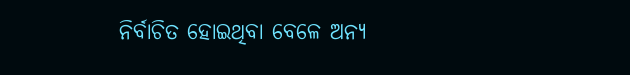ନିର୍ବାଚିତ ହୋଇଥିବା ବେଳେ ଅନ୍ୟ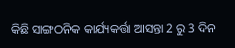କିଛି ସାଙ୍ଗଠନିକ କାର୍ଯ୍ୟକର୍ତ୍ତା ଆସନ୍ତା 2 ରୁ 3 ଦିନ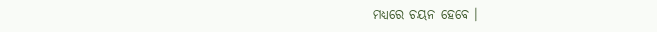ମଧ୍ୟରେ ଚୟନ ହେବେ ।